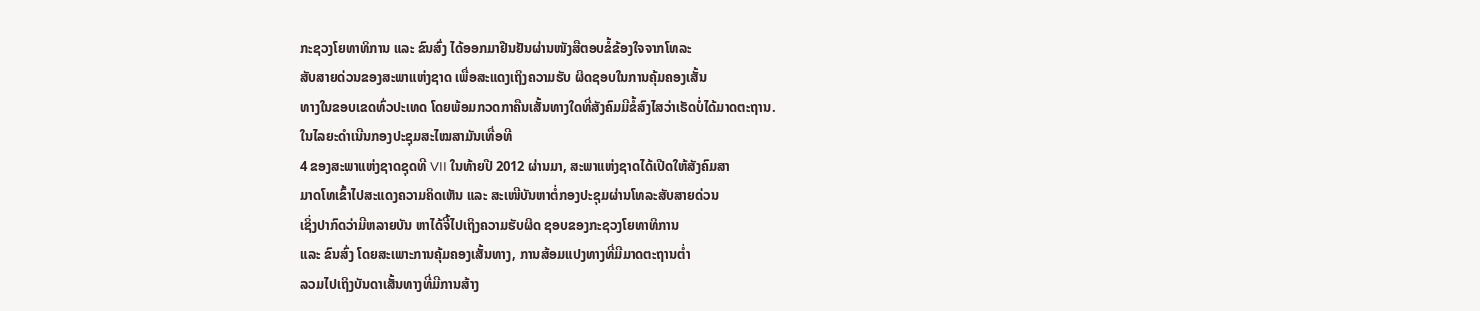ກະຊວງໂຍທາທິການ ແລະ ຂົນສົ່ງ ໄດ້ອອກມາຢືນຢັນຜ່ານໜັງສືຕອບຂໍ້ຂ້ອງໃຈຈາກໂທລະ
ສັບສາຍດ່ວນຂອງສະພາແຫ່ງຊາດ ເພື່ອສະແດງເຖິງຄວາມຮັບ ຜິດຊອບໃນການຄຸ້ມຄອງເສັ້ນ
ທາງໃນຂອບເຂດທົ່ວປະເທດ ໂດຍພ້ອມກວດກາຄືນເສັ້ນທາງໃດທີ່ສັງຄົມມີຂໍ້ສົງໄສວ່າເຮັດບໍ່ໄດ້ມາດຕະຖານ.
ໃນໄລຍະດຳເນີນກອງປະຊຸມສະໄໝສາມັນເທື່ອທີ
4 ຂອງສະພາແຫ່ງຊາດຊຸດທີ VII ໃນທ້າຍປີ 2012 ຜ່ານມາ, ສະພາແຫ່ງຊາດໄດ້ເປີດໃຫ້ສັງຄົມສາ
ມາດໂທເຂົ້າໄປສະແດງຄວາມຄິດເຫັນ ແລະ ສະເໜີບັນຫາຕໍ່ກອງປະຊຸມຜ່ານໂທລະສັບສາຍດ່ວນ
ເຊິ່ງປາກົດວ່າມີຫລາຍບັນ ຫາໄດ້ຈີ້ໄປເຖິງຄວາມຮັບຜິດ ຊອບຂອງກະຊວງໂຍທາທິການ
ແລະ ຂົນສົ່ງ ໂດຍສະເພາະການຄຸ້ມຄອງເສັ້ນທາງ, ການສ້ອມແປງທາງທີ່ມີມາດຕະຖານຕ່ຳ
ລວມໄປເຖິງບັນດາເສັ້ນທາງທີ່ມີການສ້າງ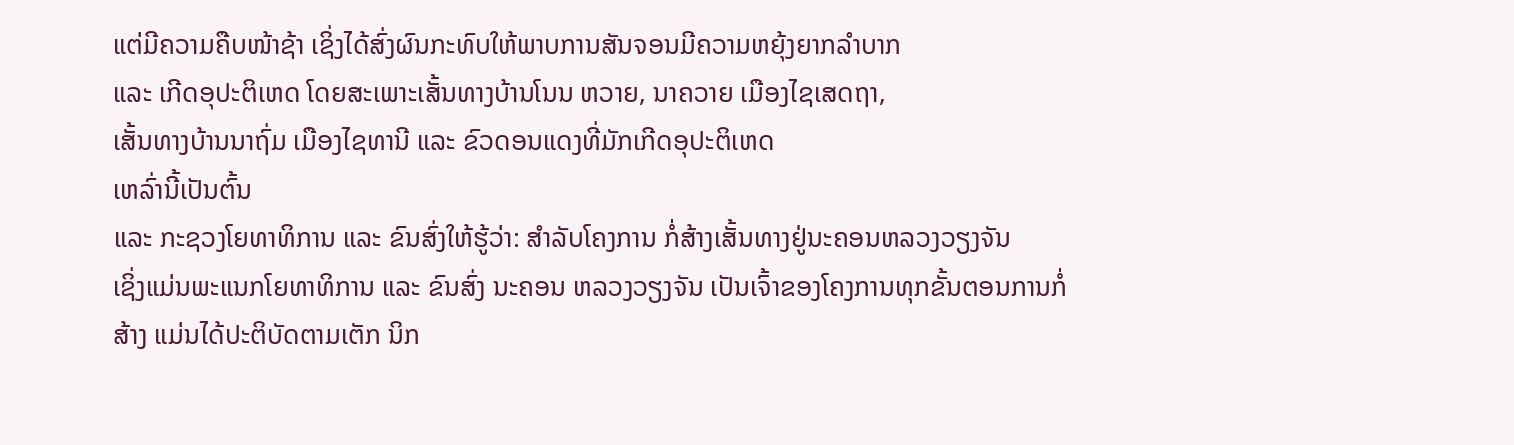ແຕ່ມີຄວາມຄືບໜ້າຊ້າ ເຊິ່ງໄດ້ສົ່ງຜົນກະທົບໃຫ້ພາບການສັນຈອນມີຄວາມຫຍຸ້ງຍາກລຳບາກ
ແລະ ເກີດອຸປະຕິເຫດ ໂດຍສະເພາະເສັ້ນທາງບ້ານໂນນ ຫວາຍ, ນາຄວາຍ ເມືອງໄຊເສດຖາ,
ເສັ້ນທາງບ້ານນາຖົ່ມ ເມືອງໄຊທານີ ແລະ ຂົວດອນແດງທີ່ມັກເກີດອຸປະຕິເຫດ
ເຫລົ່ານີ້ເປັນຕົ້ນ
ແລະ ກະຊວງໂຍທາທິການ ແລະ ຂົນສົ່ງໃຫ້ຮູ້ວ່າ: ສຳລັບໂຄງການ ກໍ່ສ້າງເສັ້ນທາງຢູ່ນະຄອນຫລວງວຽງຈັນ
ເຊິ່ງແມ່ນພະແນກໂຍທາທິການ ແລະ ຂົນສົ່ງ ນະຄອນ ຫລວງວຽງຈັນ ເປັນເຈົ້າຂອງໂຄງການທຸກຂັ້ນຕອນການກໍ່
ສ້າງ ແມ່ນໄດ້ປະຕິບັດຕາມເຕັກ ນິກ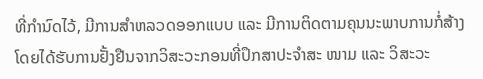ທີ່ກຳນົດໄວ້, ມີການສຳຫລວດອອກແບບ ແລະ ມີການຕິດຕາມຄຸນນະພາບການກໍ່ສ້າງ
ໂດຍໄດ້ຮັບການຢັ້ງຢືນຈາກວິສະວະກອນທີ່ປຶກສາປະຈຳສະ ໜາມ ແລະ ວິສະວະ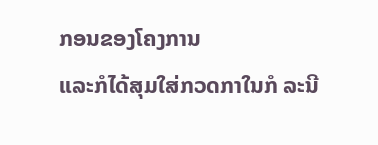ກອນຂອງໂຄງການ
ແລະກໍໄດ້ສຸມໃສ່ກວດກາໃນກໍ ລະນີ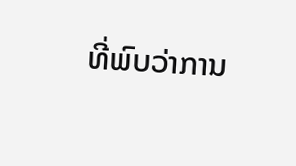ທີ່ພົບວ່າການ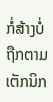ກໍ່ສ້າງບໍ່ຖືກຕາມເຕັກນິກ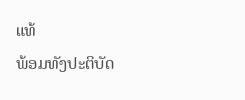ແທ້
ພ້ອມທັງປະຕິບັດ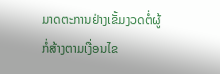ມາດຕະການຢ່າງເຂັ້ມງວດຕໍ່ຜູ້ກໍ່ສ້າງຕາມເງື່ອນໄຂ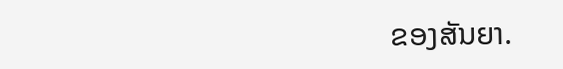ຂອງສັນຍາ.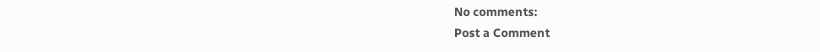No comments:
Post a Comment